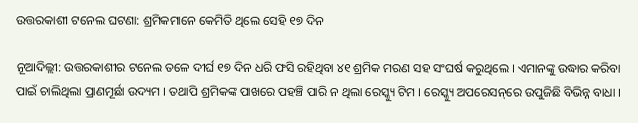ଉତ୍ତରକାଶୀ ଟନେଲ ଘଟଣା: ଶ୍ରମିକମାନେ କେମିତି ଥିଲେ ସେହି ୧୭ ଦିନ

ନୂଆଦିଲ୍ଲୀ: ଉତ୍ତରକାଶୀର ଟନେଲ ତଳେ ଦୀର୍ଘ ୧୭ ଦିନ ଧରି ଫସି ରହିଥିବା ୪୧ ଶ୍ରମିକ ମରଣ ସହ ସଂଘର୍ଷ କରୁଥିଲେ । ଏମାନଙ୍କୁ ଉଦ୍ଧାର କରିବା ପାଇଁ ଚାଲିଥିଲା ପ୍ରାଣମୂର୍ଛା ଉଦ୍ୟମ । ତଥାପି ଶ୍ରମିକଙ୍କ ପାଖରେ ପହଞ୍ଚି ପାରି ନ ଥିଲା ରେସ୍କ୍ୟୁ ଟିମ । ରେସ୍କ୍ୟୁ ଅପରେସନ୍‌ରେ ଉପୁଜିଛି ବିଭିନ୍ନ ବାଧା ।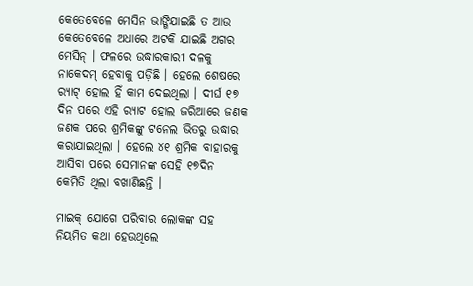କେତେବେଳେ ମେସିନ ଭାଙ୍ଗିଯାଇଛି ତ ଆଉ କେତେବେଳେ ଅଧାରେ ଅଟକି ଯାଇଛି ଅଗର ମେସିନ୍ । ଫଳରେ ଉଦ୍ଧାରକାରୀ ଦଳକୁ ନାକେଦମ୍ ହେବାକୁ ପଡ଼ିଛି । ହେଲେ ଶେଷରେ ର‌୍ୟାଟ୍ ହୋଲ ହିଁ କାମ ଦେଇଥିଲା । ଦୀର୍ଘ ୧୭ ଦିନ ପରେ ଏହି ର‌୍ୟାଟ ହୋଲ ଜରିଆରେ ଜଣକ ଜଣକ ପରେ ଶ୍ରମିକଙ୍କୁ ଟନେଲ ଭିତରୁ ଉଦ୍ଧାର କରାଯାଇଥିଲା । ହେଲେ ୪୧ ଶ୍ରମିକ ବାହାରକୁ ଆସିବା ପରେ ସେମାନଙ୍କ ସେହି ୧୭ଦିନ କେମିତି ଥିଲା ବଖାଣିଛନ୍ତି ।

ମାଇକ୍ ଯୋଗେ ପରିବାର ଲୋକଙ୍କ ସହ ନିୟମିତ କଥା ହେଉଥିଲେ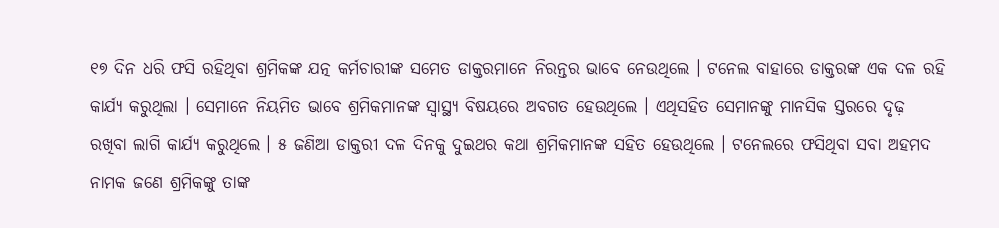୧୭ ଦିନ ଧରି ଫସି ରହିଥିବା ଶ୍ରମିକଙ୍କ ଯତ୍ନ କର୍ମଚାରୀଙ୍କ ସମେତ ଡାକ୍ତରମାନେ ନିରନ୍ତର ଭାବେ ନେଉଥିଲେ । ଟନେଲ ବାହାରେ ଡାକ୍ତରଙ୍କ ଏକ ଦଳ ରହି କାର୍ଯ୍ୟ କରୁଥିଲା । ସେମାନେ ନିୟମିତ ଭାବେ ଶ୍ରମିକମାନଙ୍କ ସ୍ୱାସ୍ଥ୍ୟ ବିଷୟରେ ଅବଗତ ହେଉଥିଲେ । ଏଥିସହିତ ସେମାନଙ୍କୁ ମାନସିକ ସ୍ତରରେ ଦୃଢ଼ ରଖିବା ଲାଗି କାର୍ଯ୍ୟ କରୁଥିଲେ । ୫ ଜଣିଆ ଡାକ୍ତରୀ ଦଳ ଦିନକୁ ଦୁଇଥର କଥା ଶ୍ରମିକମାନଙ୍କ ସହିତ ହେଉଥିଲେ । ଟନେଲରେ ଫସିଥିବା ସବା ଅହମଦ ନାମକ ଜଣେ ଶ୍ରମିକଙ୍କୁ ତାଙ୍କ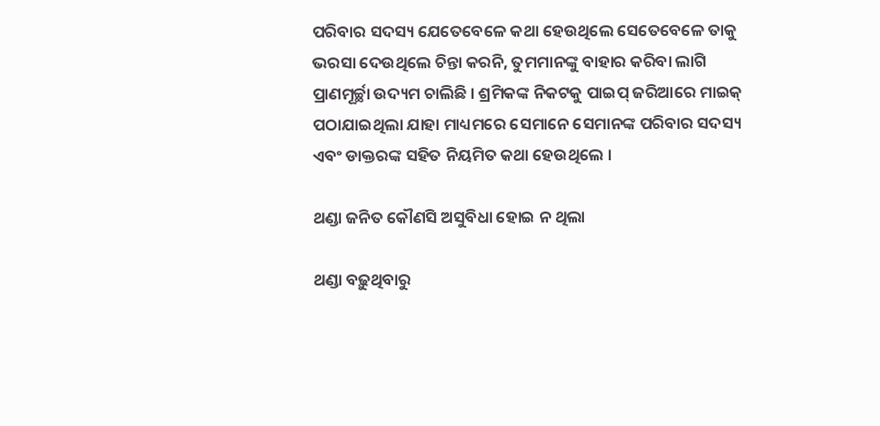ପରିବାର ସଦସ୍ୟ ଯେତେବେଳେ କଥା ହେଉଥିଲେ ସେତେବେଳେ ତାକୁ ଭରସା ଦେଉଥିଲେ ଚିନ୍ତା କରନି, ତୁମମାନଙ୍କୁ ବାହାର କରିବା ଲାଗି ପ୍ରାଣମୂର୍ଚ୍ଛା ଉଦ୍ୟମ ଚାଲିଛି । ଶ୍ରମିକଙ୍କ ନିକଟକୁ ପାଇପ୍ ଜରିଆରେ ମାଇକ୍ ପଠାଯାଇଥିଲା ଯାହା ମାଧ୍ୟମରେ ସେମାନେ ସେମାନଙ୍କ ପରିବାର ସଦସ୍ୟ ଏବଂ ଡାକ୍ତରଙ୍କ ସହିତ ନିୟମିତ କଥା ହେଉଥିଲେ ।

ଥଣ୍ଡା ଜନିତ କୌଣସି ଅସୁବିଧା ହୋଇ ନ ଥିଲା

ଥଣ୍ଡା ବଢ଼ୁଥିବାରୁ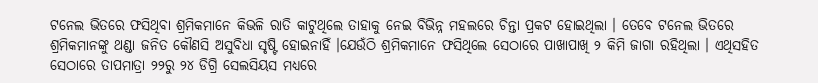ଟନେଲ ଭିତରେ ଫସିଥିବା ଶ୍ରମିକମାନେ କିଭଳି ରାତି କାଟୁଥିଲେ ତାହାକୁ ନେଇ ବିଭିନ୍ନ ମହଲରେ ଚିନ୍ତା ପ୍ରକଟ ହୋଇଥିଲା । ତେବେ ଟନେଲ ଭିତରେ ଶ୍ରମିକମାନଙ୍କୁ ଥଣ୍ଡା ଜନିତ କୌଣସି ଅସୁବିଧା ସୃଷ୍ଟି ହୋଇନାହିଁ ।ଯେଉଁଠି ଶ୍ରମିକମାନେ ଫସିଥିଲେ ସେଠାରେ ପାଖାପାଖି ୨ କିମି ଜାଗା ରହିଥିଲା । ଏଥିସହିତ ସେଠାରେ ତାପମାତ୍ରା ୨୨ରୁ ୨୪ ଡିଗ୍ରି ସେଲସିୟସ ମଧ୍ୟରେ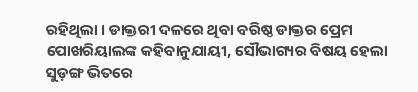ରହିଥିଲା । ଡାକ୍ତରୀ ଦଳରେ ଥିବା ବରିଷ୍ଠ ଡାକ୍ତର ପ୍ରେମ ପୋଖରିୟାଲଙ୍କ କହିବାନୁଯାୟୀ, ସୌଭାଗ୍ୟର ବିଷୟ ହେଲା ସୁଡ଼ଙ୍ଗ ଭିତରେ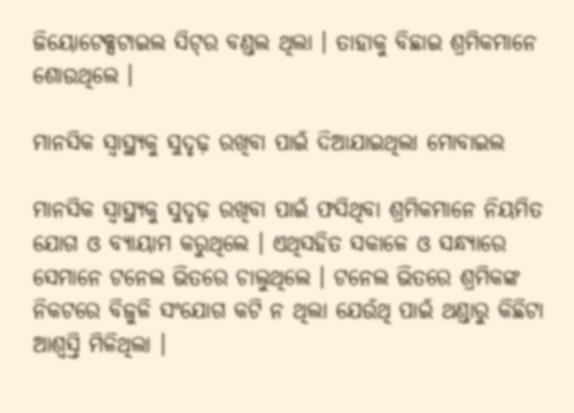ଜିୟୋଟେକ୍ସଟାଇଲ ସିଟ୍‌ର ବଣ୍ଡଲ ଥିଲା । ତାହାକୁ ବିଛାଇ ଶ୍ରମିକମାନେ ଶୋଉଥିଲେ ।

ମାନସିକ ସ୍ୱାସ୍ଥ୍ୟକୁ ସୁଦୃଢ଼ ରଖିବା ପାଇଁ ଦିଆଯାଇଥିଲା ମୋବାଇଲ

ମାନସିକ ସ୍ୱାସ୍ଥ୍ୟକୁ ସୁଦୃଢ଼ ରଖିବା ପାଇଁ ଫସିଥିବା ଶ୍ରମିକମାନେ ନିୟମିତ ଯୋଗ ଓ ବ୍ୟାୟାମ କରୁଥିଲେ । ଏଥିସହିତ ସକାଳେ ଓ ସନ୍ଧ୍ୟାରେ ସେମାନେ ଟନେଲ ଭିତରେ ଚାଲୁଥିଲେ । ଟନେଲ ଭିତରେ ଶ୍ରମିକଙ୍କ ନିକଟରେ ବିଜୁଳି ସଂଯୋଗ କଟି ନ ଥିଲା ଯେଉଁଥି ପାଇଁ ଥଣ୍ଡାରୁ କିଛିଟା ଆଶ୍ୱସ୍ତି ମିଳିଥିଲା ।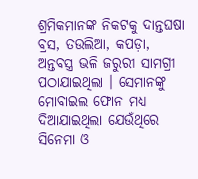ଶ୍ରମିକମାନଙ୍କ ନିକଟକୁ ଦାନ୍ତଘଷା ବ୍ରସ, ତଉଲିଆ, କପଡ଼ା, ଅନ୍ତବସ୍ତ୍ର ଭଳି ଜରୁରୀ ସାମଗ୍ରୀ ପଠାଯାଇଥିଲା । ସେମାନଙ୍କୁ ମୋବାଇଲ ଫୋନ ମଧ୍ୟ ଦିଆଯାଇଥିଲା ଯେଉଁଥିରେ ସିନେମା ଓ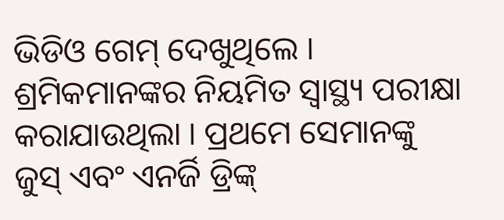ଭିଡିଓ ଗେମ୍ ଦେଖୁଥିଲେ । ଶ୍ରମିକମାନଙ୍କର ନିୟମିତ ସ୍ୱାସ୍ଥ୍ୟ ପରୀକ୍ଷା କରାଯାଉଥିଲା । ପ୍ରଥମେ ସେମାନଙ୍କୁ ଜୁସ୍ ଏବଂ ଏନର୍ଜି ଡ୍ରିଙ୍କ୍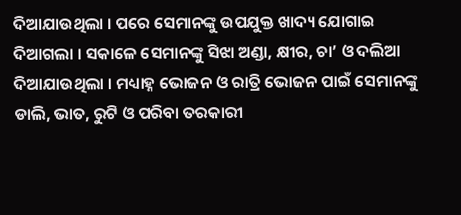ଦିଆଯାଉଥିଲା । ପରେ ସେମାନଙ୍କୁ ଉପଯୁକ୍ତ ଖାଦ୍ୟ ଯୋଗାଇ ଦିଆଗଲା । ସକାଳେ ସେମାନଙ୍କୁ ସିଝା ଅଣ୍ଡା, କ୍ଷୀର, ଚା’ ଓ ଦଲିଆ ଦିଆଯାଉଥିଲା । ମଧ୍ୟାହ୍ନ ଭୋଜନ ଓ ରାତ୍ରି ଭୋଜନ ପାଇଁ ସେମାନଙ୍କୁ ଡାଲି, ଭାତ, ରୁଟି ଓ ପରିବା ତରକାରୀ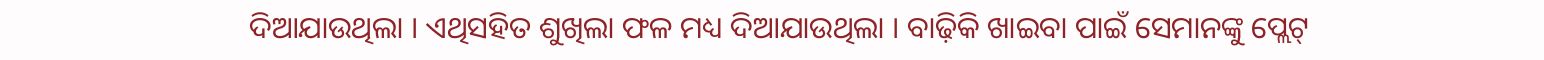ଦିଆଯାଉଥିଲା । ଏଥିସହିତ ଶୁଖିଲା ଫଳ ମଧ୍ୟ ଦିଆଯାଉଥିଲା । ବାଢ଼ିକି ଖାଇବା ପାଇଁ ସେମାନଙ୍କୁ ପ୍ଲେଟ୍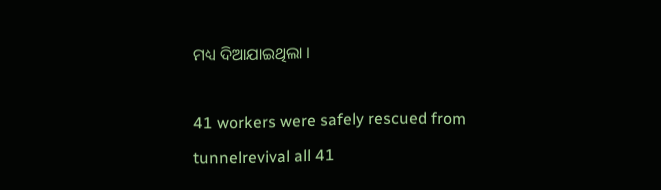ମଧ୍ୟ ଦିଆଯାଇଥିଲା ।

41 workers were safely rescued from tunnelrevival all 41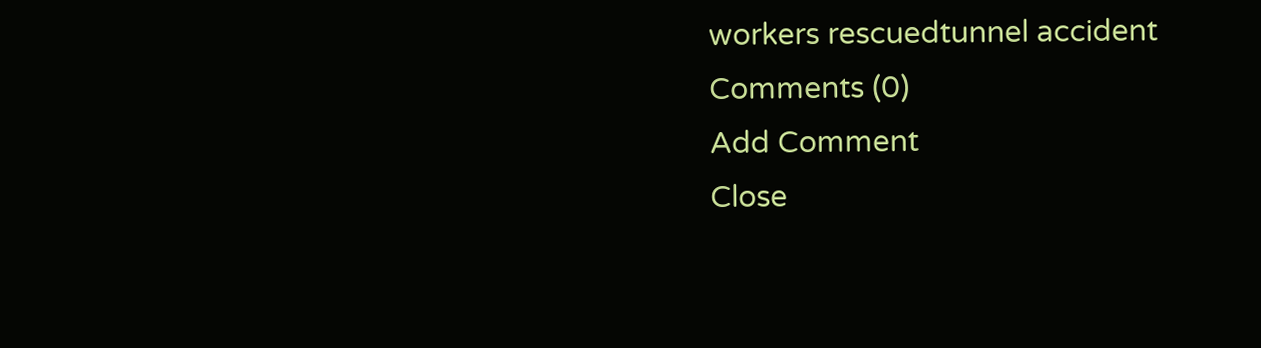workers rescuedtunnel accident
Comments (0)
Add Comment
Close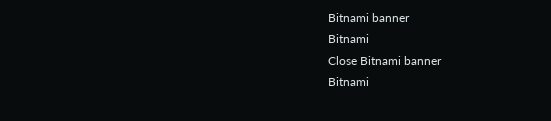Bitnami banner
Bitnami
Close Bitnami banner
Bitnami